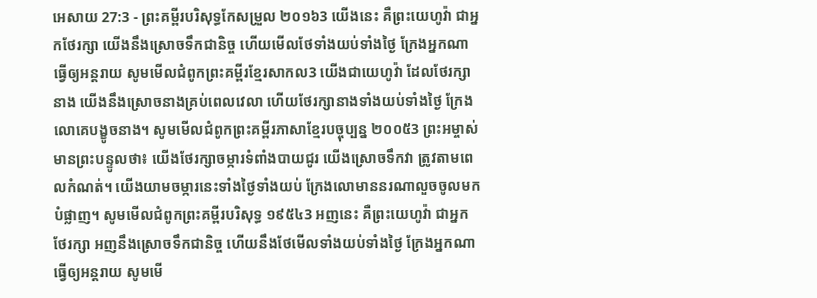អេសាយ 27:3 - ព្រះគម្ពីរបរិសុទ្ធកែសម្រួល ២០១៦3 យើងនេះ គឺព្រះយេហូវ៉ា ជាអ្នកថែរក្សា យើងនឹងស្រោចទឹកជានិច្ច ហើយមើលថែទាំងយប់ទាំងថ្ងៃ ក្រែងអ្នកណាធ្វើឲ្យអន្តរាយ សូមមើលជំពូកព្រះគម្ពីរខ្មែរសាកល3 យើងជាយេហូវ៉ា ដែលថែរក្សានាង យើងនឹងស្រោចនាងគ្រប់ពេលវេលា ហើយថែរក្សានាងទាំងយប់ទាំងថ្ងៃ ក្រែងលោគេបង្ខូចនាង។ សូមមើលជំពូកព្រះគម្ពីរភាសាខ្មែរបច្ចុប្បន្ន ២០០៥3 ព្រះអម្ចាស់មានព្រះបន្ទូលថា៖ យើងថែរក្សាចម្ការទំពាំងបាយជូរ យើងស្រោចទឹកវា ត្រូវតាមពេលកំណត់។ យើងយាមចម្ការនេះទាំងថ្ងៃទាំងយប់ ក្រែងលោមាននរណាលួចចូលមកបំផ្លាញ។ សូមមើលជំពូកព្រះគម្ពីរបរិសុទ្ធ ១៩៥៤3 អញនេះ គឺព្រះយេហូវ៉ា ជាអ្នកថែរក្សា អញនឹងស្រោចទឹកជានិច្ច ហើយនឹងថែមើលទាំងយប់ទាំងថ្ងៃ ក្រែងអ្នកណាធ្វើឲ្យអន្តរាយ សូមមើ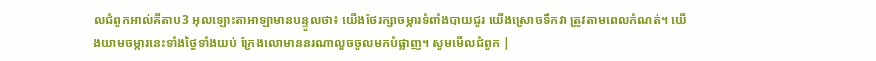លជំពូកអាល់គីតាប3 អុលឡោះតាអាឡាមានបន្ទូលថា៖ យើងថែរក្សាចម្ការទំពាំងបាយជូរ យើងស្រោចទឹកវា ត្រូវតាមពេលកំណត់។ យើងយាមចម្ការនេះទាំងថ្ងៃទាំងយប់ ក្រែងលោមាននរណាលួចចូលមកបំផ្លាញ។ សូមមើលជំពូក |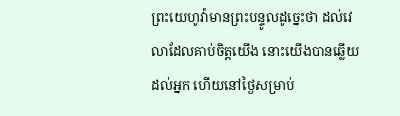ព្រះយេហូវ៉ាមានព្រះបន្ទូលដូច្នេះថា ដល់វេលាដែលគាប់ចិត្តយើង នោះយើងបានឆ្លើយដល់អ្នក ហើយនៅថ្ងៃសម្រាប់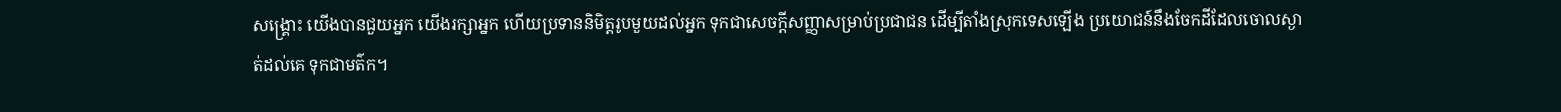សង្គ្រោះ យើងបានជួយអ្នក យើងរក្សាអ្នក ហើយប្រទាននិមិត្តរូបមួយដល់អ្នក ទុកជាសេចក្ដីសញ្ញាសម្រាប់ប្រជាជន ដើម្បីតាំងស្រុកទេសឡើង ប្រយោជន៍នឹងចែកដីដែលចោលស្ងាត់ដល់គេ ទុកជាមត៌ក។